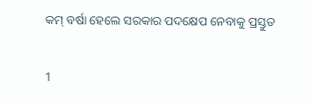କମ୍ ବର୍ଷା ହେଲେ ସରକାର ପଦକ୍ଷେପ ନେବାକୁ ପ୍ରସ୍ତୁତ

1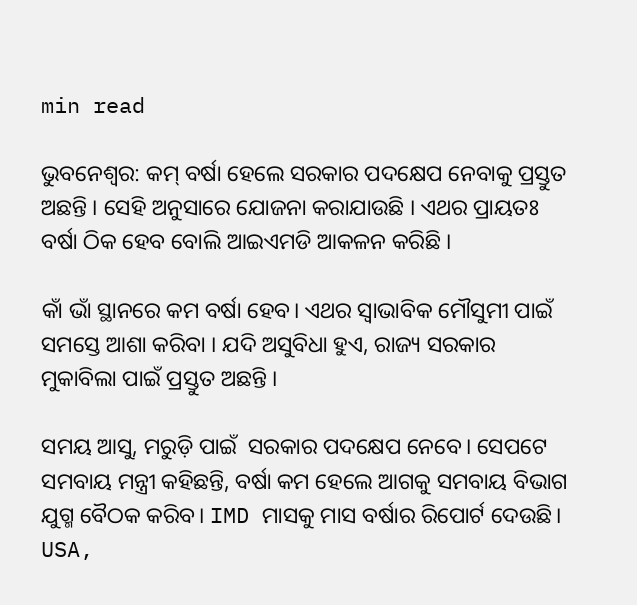min read

ଭୁବନେଶ୍ବର: କମ୍ ବର୍ଷା ହେଲେ ସରକାର ପଦକ୍ଷେପ ନେବାକୁ ପ୍ରସ୍ତୁତ ଅଛନ୍ତି । ସେହି ଅନୁସାରେ ଯୋଜନା କରାଯାଉଛି । ଏଥର ପ୍ରାୟତଃ ବର୍ଷା ଠିକ ହେବ ବୋଲି ଆଇଏମଡି ଆକଳନ କରିଛି ।

କାଁ ଭାଁ ସ୍ଥାନରେ କମ ବର୍ଷା ହେବ। ଏଥର ସ୍ୱାଭାବିକ ମୌସୁମୀ ପାଇଁ ସମସ୍ତେ ଆଶା କରିବା । ଯଦି ଅସୁବିଧା ହୁଏ, ରାଜ୍ୟ ସରକାର ମୁକାବିଲା ପାଇଁ ପ୍ରସ୍ତୁତ ଅଛନ୍ତି ।

ସମୟ ଆସୁ, ମରୁଡ଼ି ପାଇଁ  ସରକାର ପଦକ୍ଷେପ ନେବେ। ସେପଟେ ସମବାୟ ମନ୍ତ୍ରୀ କହିଛନ୍ତି, ବର୍ଷା କମ ହେଲେ ଆଗକୁ ସମବାୟ ବିଭାଗ ଯୁଗ୍ମ ବୈଠକ କରିବ। IMD ମାସକୁ ମାସ ବର୍ଷାର ରିପୋର୍ଟ ଦେଉଛି। USA,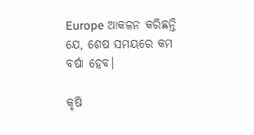Europe ଆକଳନ କରିଛନ୍ତି ଯେ, ଶେଷ ସମୟରେ କମ ବର୍ଷା ହେବ।

କୃଷି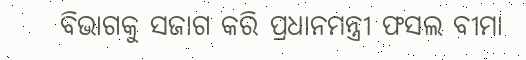ବିଭାଗକୁ ସଜାଗ କରି ପ୍ରଧାନମନ୍ତ୍ରୀ ଫସଲ ବୀମା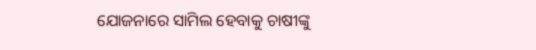ଯୋଜନାରେ ସାମିଲ ହେବାକୁ ଚାଷୀଙ୍କୁ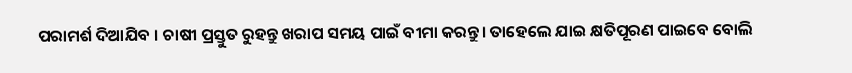ପରାମର୍ଶ ଦିଆଯିବ । ଚାଷୀ ପ୍ରସ୍ତୁତ ରୁହନ୍ତୁ ଖରାପ ସମୟ ପାଇଁ ବୀମା କରନ୍ତୁ। ତାହେଲେ ଯାଇ କ୍ଷତିପୂରଣ ପାଇବେ ବୋଲି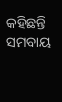କହିଛନ୍ତି ସମବାୟ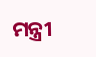ମନ୍ତ୍ରୀ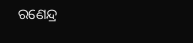ରଣେନ୍ଦ୍ର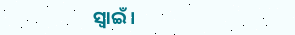ସ୍ବାଇଁ ।